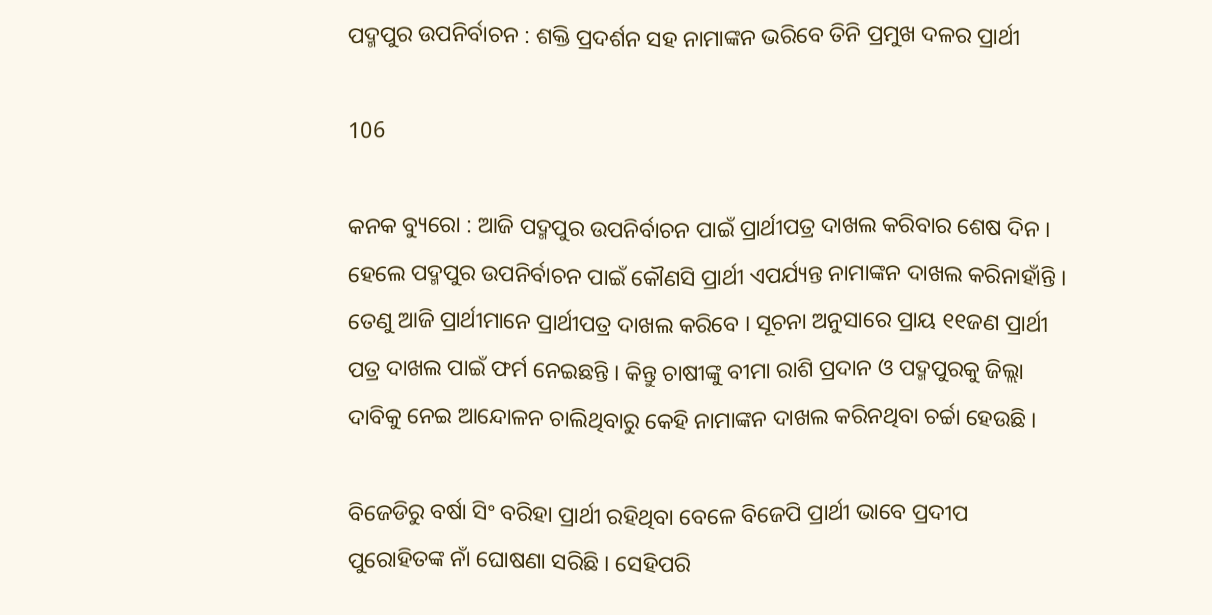ପଦ୍ମପୁର ଉପନିର୍ବାଚନ : ଶକ୍ତି ପ୍ରଦର୍ଶନ ସହ ନାମାଙ୍କନ ଭରିବେ ତିନି ପ୍ରମୁଖ ଦଳର ପ୍ରାର୍ଥୀ

106

କନକ ବ୍ୟୁରୋ : ଆଜି ପଦ୍ମପୁର ଉପନିର୍ବାଚନ ପାଇଁ ପ୍ରାର୍ଥୀପତ୍ର ଦାଖଲ କରିବାର ଶେଷ ଦିନ । ହେଲେ ପଦ୍ମପୁର ଉପନିର୍ବାଚନ ପାଇଁ କୌଣସି ପ୍ରାର୍ଥୀ ଏପର୍ଯ୍ୟନ୍ତ ନାମାଙ୍କନ ଦାଖଲ କରିନାହାଁନ୍ତି । ତେଣୁ ଆଜି ପ୍ରାର୍ଥୀମାନେ ପ୍ରାର୍ଥୀପତ୍ର ଦାଖଲ କରିବେ । ସୂଚନା ଅନୁସାରେ ପ୍ରାୟ ୧୧ଜଣ ପ୍ରାର୍ଥୀ ପତ୍ର ଦାଖଲ ପାଇଁ ଫର୍ମ ନେଇଛନ୍ତି । କିନ୍ତୁ ଚାଷୀଙ୍କୁ ବୀମା ରାଶି ପ୍ରଦାନ ଓ ପଦ୍ମପୁରକୁ ଜିଲ୍ଲା ଦାବିକୁ ନେଇ ଆନ୍ଦୋଳନ ଚାଲିଥିବାରୁ କେହି ନାମାଙ୍କନ ଦାଖଲ କରିନଥିବା ଚର୍ଚ୍ଚା ହେଉଛି ।

ବିଜେଡିରୁ ବର୍ଷା ସିଂ ବରିହା ପ୍ରାର୍ଥୀ ରହିଥିବା ବେଳେ ବିଜେପି ପ୍ରାର୍ଥୀ ଭାବେ ପ୍ରଦୀପ ପୁରୋହିତଙ୍କ ନାଁ ଘୋଷଣା ସରିଛି । ସେହିପରି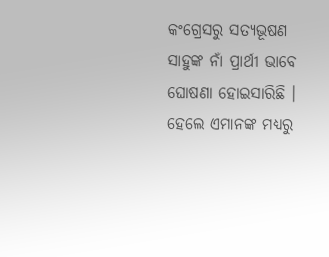କଂଗ୍ରେସରୁ ସତ୍ୟଭୂଷଣ ସାହୁଙ୍କ ନାଁ ପ୍ରାର୍ଥୀ ଭାବେ ଘୋଷଣା ହୋଇସାରିଛି । ହେଲେ ଏମାନଙ୍କ ମଧ୍ୟରୁ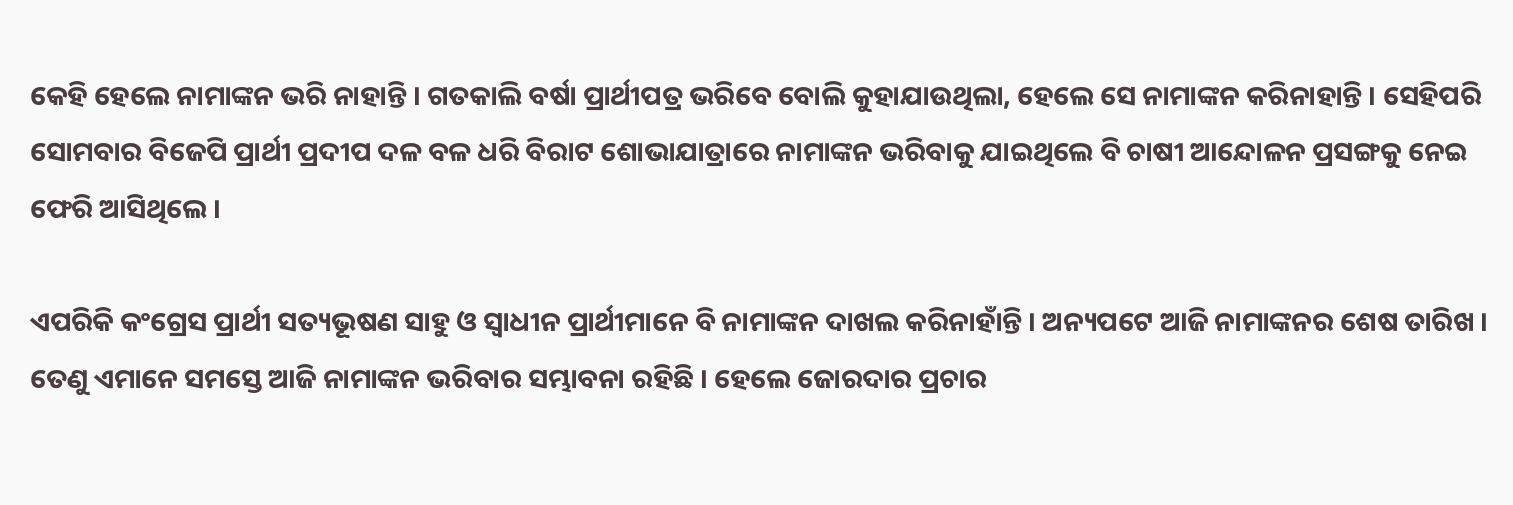କେହି ହେଲେ ନାମାଙ୍କନ ଭରି ନାହାନ୍ତି । ଗତକାଲି ବର୍ଷା ପ୍ରାର୍ଥୀପତ୍ର ଭରିବେ ବୋଲି କୁହାଯାଉଥିଲା, ହେଲେ ସେ ନାମାଙ୍କନ କରିନାହାନ୍ତି । ସେହିପରି ସୋମବାର ବିଜେପି ପ୍ରାର୍ଥୀ ପ୍ରଦୀପ ଦଳ ବଳ ଧରି ବିରାଟ ଶୋଭାଯାତ୍ରାରେ ନାମାଙ୍କନ ଭରିବାକୁ ଯାଇଥିଲେ ବି ଚାଷୀ ଆନ୍ଦୋଳନ ପ୍ରସଙ୍ଗକୁ ନେଇ ଫେରି ଆସିଥିଲେ ।

ଏପରିକି କଂଗ୍ରେସ ପ୍ରାର୍ଥୀ ସତ୍ୟଭୂଷଣ ସାହୁ ଓ ସ୍ୱାଧୀନ ପ୍ରାର୍ଥୀମାନେ ବି ନାମାଙ୍କନ ଦାଖଲ କରିନାହାଁନ୍ତି । ଅନ୍ୟପଟେ ଆଜି ନାମାଙ୍କନର ଶେଷ ତାରିଖ । ତେଣୁ ଏମାନେ ସମସ୍ତେ ଆଜି ନାମାଙ୍କନ ଭରିବାର ସମ୍ଭାବନା ରହିଛି । ହେଲେ ଜୋରଦାର ପ୍ରଚାର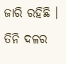ଜାରି ରହିଛି । ତିନି ଦଳର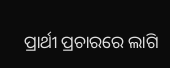ପ୍ରାର୍ଥୀ ପ୍ରଚାରରେ ଲାଗି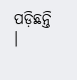ପଡ଼ିଛନ୍ତି ।